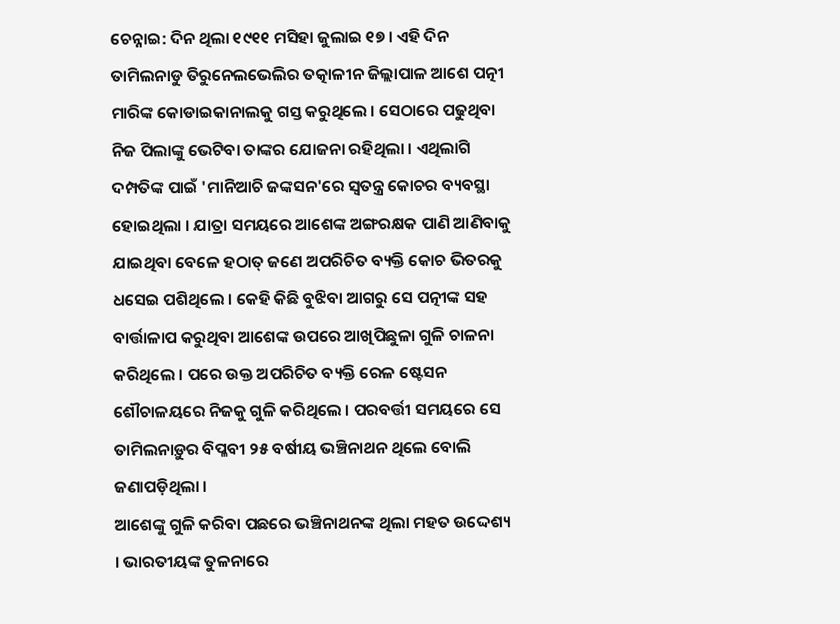ଚେନ୍ନାଇ: ଦିନ ଥିଲା ୧୯୧୧ ମସିହା ଜୁଲାଇ ୧୭ । ଏହି ଦିନ ତାମିଲନାଡୁ ତିରୁନେଲଭେଲିର ତତ୍କାଳୀନ ଜିଲ୍ଲାପାଳ ଆଶେ ପତ୍ନୀ ମାରିଙ୍କ କୋଡାଇକାନାଲକୁ ଗସ୍ତ କରୁଥିଲେ । ସେଠାରେ ପଢୁଥିବା ନିଜ ପିଲାଙ୍କୁ ଭେଟିବା ତାଙ୍କର ଯୋଜନା ରହିଥିଲା । ଏଥିଲାଗି ଦମ୍ପତିଙ୍କ ପାଇଁ 'ମାନିଆଚି ଜଙ୍କସନ'ରେ ସ୍ବତନ୍ତ୍ର କୋଚର ବ୍ୟବସ୍ଥା ହୋଇଥିଲା । ଯାତ୍ରା ସମୟରେ ଆଶେଙ୍କ ଅଙ୍ଗରକ୍ଷକ ପାଣି ଆଣିବାକୁ ଯାଇଥିବା ବେଳେ ହଠାତ୍ ଜଣେ ଅପରିଚିତ ବ୍ୟକ୍ତି କୋଚ ଭିତରକୁ ଧସେଇ ପଶିଥିଲେ । କେହି କିଛି ବୁଝିବା ଆଗରୁ ସେ ପତ୍ନୀଙ୍କ ସହ ବାର୍ତ୍ତାଳାପ କରୁଥିବା ଆଶେଙ୍କ ଉପରେ ଆଖିପିଛୁଳା ଗୁଳି ଚାଳନା କରିଥିଲେ । ପରେ ଉକ୍ତ ଅପରିଚିତ ବ୍ୟକ୍ତି ରେଳ ଷ୍ଟେସନ ଶୌଚାଳୟରେ ନିଜକୁ ଗୁଳି କରିଥିଲେ । ପରବର୍ତ୍ତୀ ସମୟରେ ସେ ତାମିଲନାଡ଼ୁର ବିପ୍ଳବୀ ୨୫ ବର୍ଷୀୟ ଭଞ୍ଚିନାଥନ ଥିଲେ ବୋଲି ଜଣାପଡ଼ିଥିଲା ।
ଆଶେଙ୍କୁ ଗୁଳି କରିବା ପଛରେ ଭଞ୍ଚିନାଥନଙ୍କ ଥିଲା ମହତ ଉଦ୍ଦେଶ୍ୟ । ଭାରତୀୟଙ୍କ ତୁଳନାରେ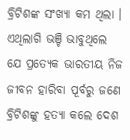ବ୍ରିଟିଶଙ୍କ ସଂଖ୍ୟା କମ ଥିଲା । ଏଥିଲାଗି ଭଞ୍ଚି ଭାବୁଥିଲେ ଯେ ପ୍ରତ୍ୟେକ ଭାରତୀୟ ନିଜ ଜୀବନ ହାରିବା ପୂର୍ବରୁ ଜଣେ ବ୍ରିଟିଶଙ୍କୁ ହତ୍ୟା କଲେ ଦେଶ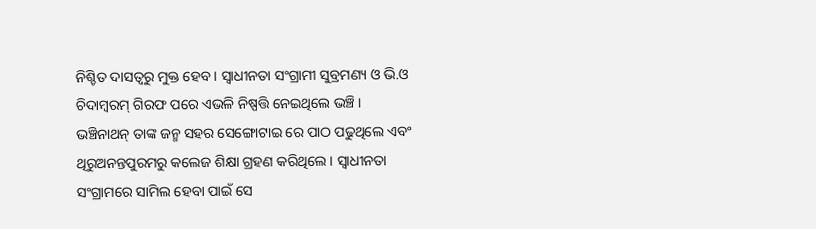ନିଶ୍ଚିତ ଦାସତ୍ବରୁ ମୁକ୍ତ ହେବ । ସ୍ବାଧୀନତା ସଂଗ୍ରାମୀ ସୁବ୍ରମଣ୍ୟ ଓ ଭି.ଓ ଚିଦାମ୍ବରମ୍ ଗିରଫ ପରେ ଏଭଳି ନିଷ୍ପତ୍ତି ନେଇଥିଲେ ଭଞ୍ଚି । ଭଞ୍ଚିନାଥନ୍ ତାଙ୍କ ଜନ୍ମ ସହର ସେଙ୍ଗୋଟାଇ ରେ ପାଠ ପଢୁଥିଲେ ଏବଂ ଥିରୁଅନନ୍ତପୁରମରୁ କଲେଜ ଶିକ୍ଷା ଗ୍ରହଣ କରିଥିଲେ । ସ୍ବାଧୀନତା ସଂଗ୍ରାମରେ ସାମିଲ ହେବା ପାଇଁ ସେ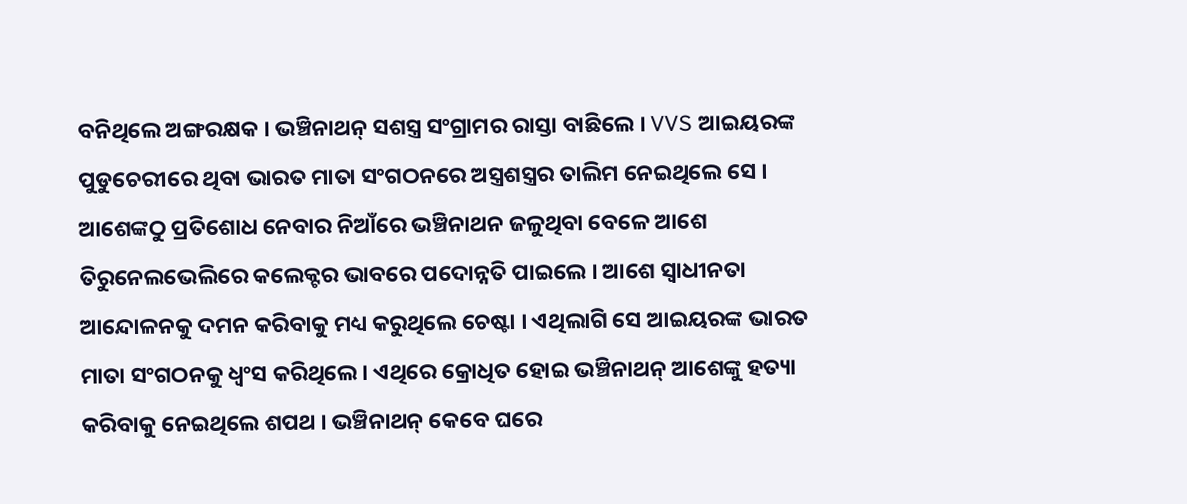ବନିଥିଲେ ଅଙ୍ଗରକ୍ଷକ । ଭଞ୍ଚିନାଥନ୍ ସଶସ୍ତ୍ର ସଂଗ୍ରାମର ରାସ୍ତା ବାଛିଲେ । VVS ଆଇୟରଙ୍କ ପୁଡୁଚେରୀରେ ଥିବା ଭାରତ ମାତା ସଂଗଠନରେ ଅସ୍ତ୍ରଶସ୍ତ୍ରର ତାଲିମ ନେଇଥିଲେ ସେ ।
ଆଶେଙ୍କଠୁ ପ୍ରତିଶୋଧ ନେବାର ନିଆଁରେ ଭଞ୍ଚିନାଥନ ଜଳୁଥିବା ବେଳେ ଆଶେ ତିରୁନେଲଭେଲିରେ କଲେକ୍ଟର ଭାବରେ ପଦୋନ୍ନତି ପାଇଲେ । ଆଶେ ସ୍ବାଧୀନତା ଆନ୍ଦୋଳନକୁ ଦମନ କରିବାକୁ ମଧ୍ୟ କରୁଥିଲେ ଚେଷ୍ଟା । ଏଥିଲାଗି ସେ ଆଇୟରଙ୍କ ଭାରତ ମାତା ସଂଗଠନକୁ ଧ୍ବଂସ କରିଥିଲେ । ଏଥିରେ କ୍ରୋଧିତ ହୋଇ ଭଞ୍ଚିନାଥନ୍ ଆଶେଙ୍କୁ ହତ୍ୟା କରିବାକୁ ନେଇଥିଲେ ଶପଥ । ଭଞ୍ଚିନାଥନ୍ କେବେ ଘରେ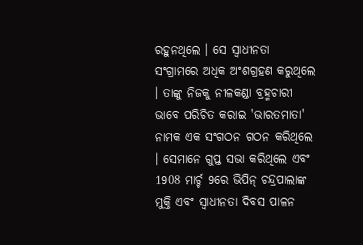ରହୁନଥିଲେ । ସେ ସ୍ବାଧୀନତା ସଂଗ୍ରାମରେ ଅଧିକ ଅଂଶଗ୍ରହଣ କରୁଥିଲେ । ତାଙ୍କୁ ନିଜକୁ ନୀଳକଣ୍ଡା ବ୍ରହ୍ମଚାରୀ ଭାବେ ପରିଚିତ କରାଇ 'ଭାରତମାତା' ନାମକ ଏକ ସଂଗଠନ ଗଠନ କରିଥିଲେ । ସେମାନେ ଗୁପ୍ତ ସଭା କରିଥିଲେ ଏବଂ 1908 ମାର୍ଚ୍ଚ 9ରେ ଭିପିନ୍ ଚନ୍ଦ୍ରପାଲାଙ୍କ ମୁକ୍ତି ଏବଂ ସ୍ବାଧୀନତା ଦିବସ ପାଳନ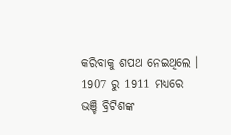କରିବାକୁ ଶପଥ ନେଇଥିଲେ । 1907 ରୁ 1911 ମଧ୍ୟରେ ଭଞ୍ଚି ବ୍ରିଟିଶଙ୍କ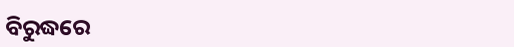ବିରୁଦ୍ଧରେ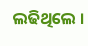ଲଢିଥିଲେ ।